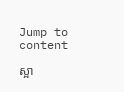Jump to content

ស្អា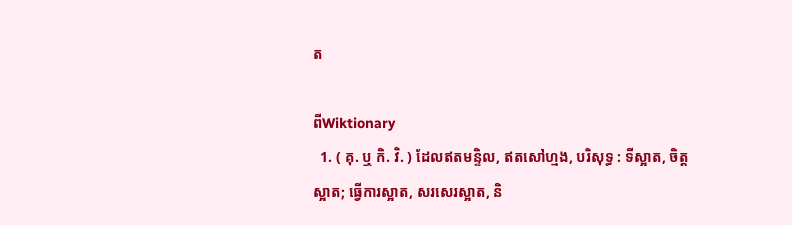ត

ពីWiktionary
  1. ( គុ. ឬ កិ. វិ. ) ដែលឥតមន្ទិល, ឥតសៅហ្មង, បរិសុទ្ធ : ទីស្អាត, ចិត្តស្អាត; ធ្វើការស្អាត, សរសេរស្អាត, និ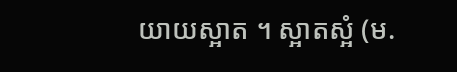យាយស្អាត ។ ស្អាតស្អំ (ម.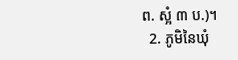ព. ស្អំ ៣ ប.)។
  2. ភូមិនៃឃុំ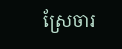ស្រែចារ